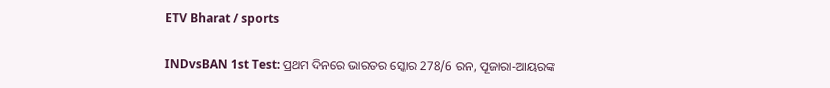ETV Bharat / sports

INDvsBAN 1st Test: ପ୍ରଥମ ଦିନରେ ଭାରତର ସ୍କୋର 278/6 ରନ, ପୂଜାରା-ଆୟରଙ୍କ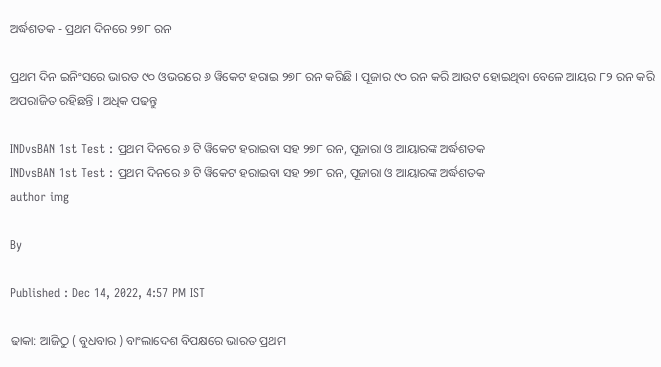ଅର୍ଦ୍ଧଶତକ - ପ୍ରଥମ ଦିନରେ ୨୭୮ ରନ

ପ୍ରଥମ ଦିନ ଇନିଂସରେ ଭାରତ ୯୦ ଓଭରରେ ୬ ୱିକେଟ ହରାଇ ୨୭୮ ରନ କରିଛି । ପୂଜାର ୯୦ ରନ କରି ଆଉଟ ହୋଇଥିବା ବେଳେ ଆୟର ୮୨ ରନ କରି ଅପରାଜିତ ରହିଛନ୍ତି । ଅଧିକ ପଢନ୍ତୁ

INDvsBAN 1st Test : ପ୍ରଥମ ଦିନରେ ୬ ଟି ୱିକେଟ ହରାଇବା ସହ ୨୭୮ ରନ, ପୂଜାରା ଓ ଆୟାରଙ୍କ ଅର୍ଦ୍ଧଶତକ
INDvsBAN 1st Test : ପ୍ରଥମ ଦିନରେ ୬ ଟି ୱିକେଟ ହରାଇବା ସହ ୨୭୮ ରନ, ପୂଜାରା ଓ ଆୟାରଙ୍କ ଅର୍ଦ୍ଧଶତକ
author img

By

Published : Dec 14, 2022, 4:57 PM IST

ଢାକା: ଆଜିଠୁ ( ବୁଧବାର ) ବାଂଲାଦେଶ ବିପକ୍ଷରେ ଭାରତ ପ୍ରଥମ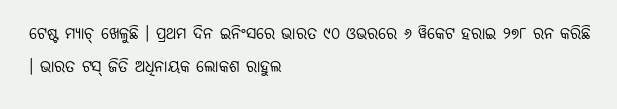ଟେଷ୍ଟ ମ୍ୟାଚ୍ ଖେଳୁଛି । ପ୍ରଥମ ଦିନ ଇନିଂସରେ ଭାରତ ୯୦ ଓଭରରେ ୬ ୱିକେଟ ହରାଇ ୨୭୮ ରନ କରିଛି । ଭାରତ ଟସ୍ ଜିତି ଅଧିନାୟକ ଲୋକଶ ରାହୁଲ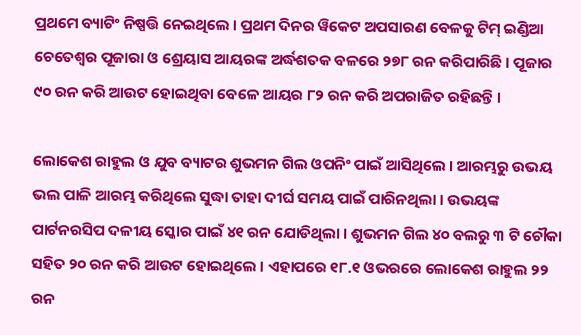ପ୍ରଥମେ ବ୍ୟାଟିଂ ନିଷ୍ପତ୍ତି ନେଇଥିଲେ । ପ୍ରଥମ ଦିନର ୱିକେଟ ଅପସାରଣ ବେଳକୁ ଟିମ୍ ଇଣ୍ଡିଆ ଚେତେଶ୍ବର ପୂଜାରା ଓ ଶ୍ରେୟାସ ଆୟରଙ୍କ ଅର୍ଦ୍ଧଶତକ ବଳରେ ୨୭୮ ରନ କରିପାରିଛି । ପୂଜାର ୯୦ ରନ କରି ଆଉଟ ହୋଇଥିବା ବେଳେ ଆୟର ୮୨ ରନ କରି ଅପରାଜିତ ରହିଛନ୍ତି ।

ଲୋକେଶ ରାହୁଲ ଓ ଯୁବ ବ୍ୟାଟର ଶୁଭମନ ଗିଲ ଓପନିଂ ପାଇଁ ଆସିଥିଲେ । ଆରମ୍ଭରୁ ଉଭୟ ଭଲ ପାଳି ଆରମ୍ଭ କରିଥିଲେ ସୁଦ୍ଧା ତାହା ଦୀର୍ଘ ସମୟ ପାଇଁ ପାରିନଥିଲା । ଉଭୟଙ୍କ ପାର୍ଟନରସିପ ଦଳୀୟ ସ୍କୋର ପାଇଁ ୪୧ ରନ ଯୋଡିଥିଲା । ଶୁଭମନ ଗିଲ ୪୦ ବଲରୁ ୩ ଟି ଚୌକା ସହିତ ୨୦ ରନ କରି ଆଉଟ ହୋଇଥିଲେ । ଏହାପରେ ୧୮.୧ ଓଭରରେ ଲୋକେଶ ରାହୁଲ ୨୨ ରନ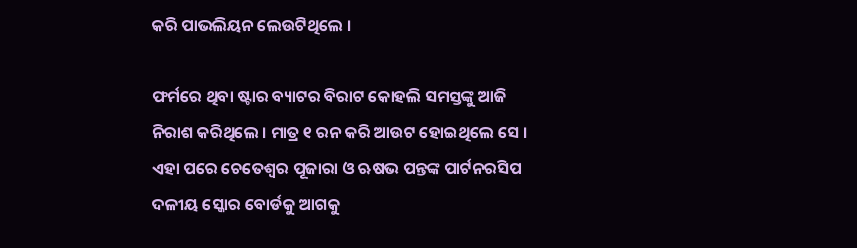କରି ପାଭଲିୟନ ଲେଉଟିଥିଲେ ।

ଫର୍ମରେ ଥିବା ଷ୍ଟାର ବ୍ୟାଟର ବିରାଟ କୋହଲି ସମସ୍ତଙ୍କୁ ଆଜି ନିରାଶ କରିଥିଲେ । ମାତ୍ର ୧ ରନ କରି ଆଉଟ ହୋଇଥିଲେ ସେ । ଏହା ପରେ ଚେତେଶ୍ବର ପୂଜାରା ଓ ଋଷଭ ପନ୍ତଙ୍କ ପାର୍ଟନରସିପ ଦଳୀୟ ସ୍କୋର ବୋର୍ଡକୁ ଆଗକୁ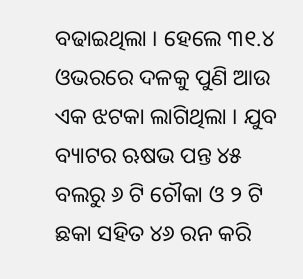ବଢାଇଥିଲା । ହେଲେ ୩୧.୪ ଓଭରରେ ଦଳକୁ ପୁଣି ଆଉ ଏକ ଝଟକା ଲାଗିଥିଲା । ଯୁବ ବ୍ୟାଟର ଋଷଭ ପନ୍ତ ୪୫ ବଲରୁ ୬ ଟି ଚୌକା ଓ ୨ ଟି ଛକା ସହିତ ୪୬ ରନ କରି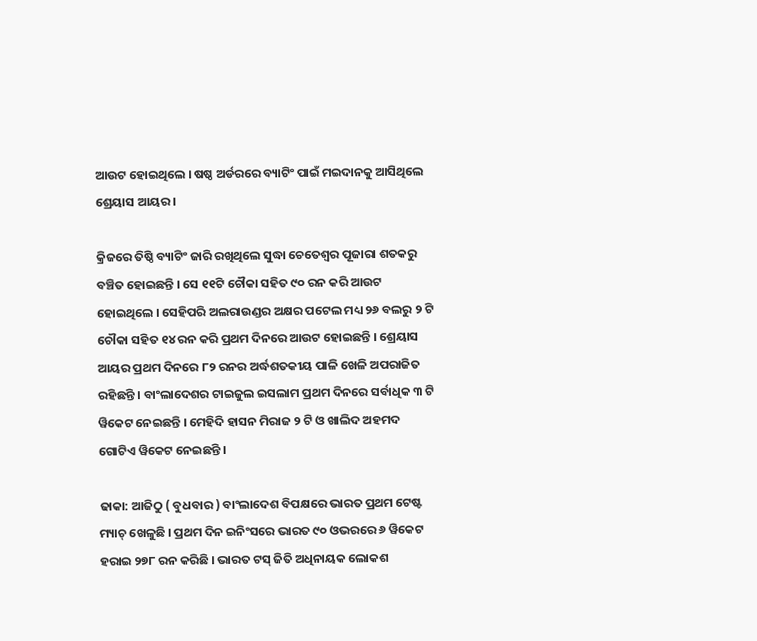ଆଉଟ ହୋଇଥିଲେ । ଷଷ୍ଠ ଅର୍ଡରରେ ବ୍ୟାଟିଂ ପାଇଁ ମଇଦାନକୁ ଆସିଥିଲେ ଶ୍ରେୟାସ ଆୟର ।

କ୍ରିଜରେ ତିଷ୍ଠି ବ୍ୟାଟିଂ ଜାରି ରଖିଥିଲେ ସୁଦ୍ଧା ଚେତେଶ୍ବର ପୂଜାରା ଶତକରୁ ବଞ୍ଚିତ ହୋଇଛନ୍ତି । ସେ ୧୧ଟି ଚୌକା ସହିତ ୯୦ ରନ କରି ଆଉଟ ହୋଇଥିଲେ । ସେହିପରି ଅଲରାଉଣ୍ଡର ଅକ୍ଷର ପଟେଲ ମଧ୍ୟ ୨୬ ବଲରୁ ୨ ଟି ଚୌକା ସହିତ ୧୪ ରନ କରି ପ୍ରଥମ ଦିନରେ ଆଉଟ ହୋଇଛନ୍ତି । ଶ୍ରେୟାସ ଆୟର ପ୍ରଥମ ଦିନରେ ୮୨ ରନର ଅର୍ଦ୍ଧଶତକୀୟ ପାଳି ଖେଳି ଅପରାଜିତ ରହିଛନ୍ତି । ବାଂଲାଦେଶର ଟାଇଜୁଲ ଇସଲାମ ପ୍ରଥମ ଦିନରେ ସର୍ବାଧିକ ୩ ଟି ୱିକେଟ ନେଇଛନ୍ତି । ମେହିଦି ହାସନ ମିରାଜ ୨ ଟି ଓ ଖାଲିଦ ଅହମଦ ଗୋଟିଏ ୱିକେଟ ନେଇଛନ୍ତି ।

ଢାକା: ଆଜିଠୁ ( ବୁଧବାର ) ବାଂଲାଦେଶ ବିପକ୍ଷରେ ଭାରତ ପ୍ରଥମ ଟେଷ୍ଟ ମ୍ୟାଚ୍ ଖେଳୁଛି । ପ୍ରଥମ ଦିନ ଇନିଂସରେ ଭାରତ ୯୦ ଓଭରରେ ୬ ୱିକେଟ ହରାଇ ୨୭୮ ରନ କରିଛି । ଭାରତ ଟସ୍ ଜିତି ଅଧିନାୟକ ଲୋକଶ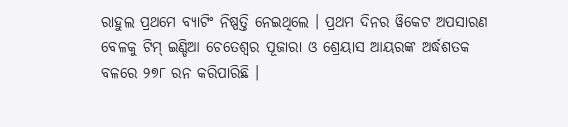ରାହୁଲ ପ୍ରଥମେ ବ୍ୟାଟିଂ ନିଷ୍ପତ୍ତି ନେଇଥିଲେ । ପ୍ରଥମ ଦିନର ୱିକେଟ ଅପସାରଣ ବେଳକୁ ଟିମ୍ ଇଣ୍ଡିଆ ଚେତେଶ୍ବର ପୂଜାରା ଓ ଶ୍ରେୟାସ ଆୟରଙ୍କ ଅର୍ଦ୍ଧଶତକ ବଳରେ ୨୭୮ ରନ କରିପାରିଛି ।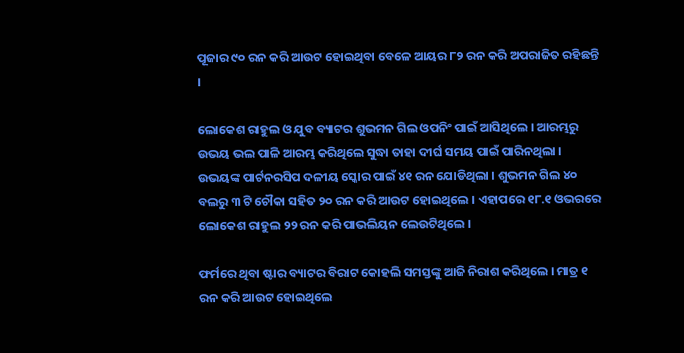ପୂଜାର ୯୦ ରନ କରି ଆଉଟ ହୋଇଥିବା ବେଳେ ଆୟର ୮୨ ରନ କରି ଅପରାଜିତ ରହିଛନ୍ତି ।

ଲୋକେଶ ରାହୁଲ ଓ ଯୁବ ବ୍ୟାଟର ଶୁଭମନ ଗିଲ ଓପନିଂ ପାଇଁ ଆସିଥିଲେ । ଆରମ୍ଭରୁ ଉଭୟ ଭଲ ପାଳି ଆରମ୍ଭ କରିଥିଲେ ସୁଦ୍ଧା ତାହା ଦୀର୍ଘ ସମୟ ପାଇଁ ପାରିନଥିଲା । ଉଭୟଙ୍କ ପାର୍ଟନରସିପ ଦଳୀୟ ସ୍କୋର ପାଇଁ ୪୧ ରନ ଯୋଡିଥିଲା । ଶୁଭମନ ଗିଲ ୪୦ ବଲରୁ ୩ ଟି ଚୌକା ସହିତ ୨୦ ରନ କରି ଆଉଟ ହୋଇଥିଲେ । ଏହାପରେ ୧୮.୧ ଓଭରରେ ଲୋକେଶ ରାହୁଲ ୨୨ ରନ କରି ପାଭଲିୟନ ଲେଉଟିଥିଲେ ।

ଫର୍ମରେ ଥିବା ଷ୍ଟାର ବ୍ୟାଟର ବିରାଟ କୋହଲି ସମସ୍ତଙ୍କୁ ଆଜି ନିରାଶ କରିଥିଲେ । ମାତ୍ର ୧ ରନ କରି ଆଉଟ ହୋଇଥିଲେ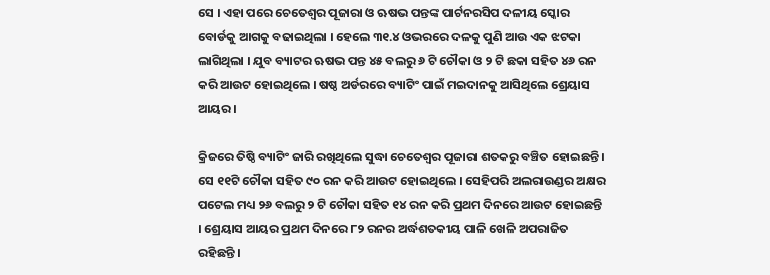ସେ । ଏହା ପରେ ଚେତେଶ୍ବର ପୂଜାରା ଓ ଋଷଭ ପନ୍ତଙ୍କ ପାର୍ଟନରସିପ ଦଳୀୟ ସ୍କୋର ବୋର୍ଡକୁ ଆଗକୁ ବଢାଇଥିଲା । ହେଲେ ୩୧.୪ ଓଭରରେ ଦଳକୁ ପୁଣି ଆଉ ଏକ ଝଟକା ଲାଗିଥିଲା । ଯୁବ ବ୍ୟାଟର ଋଷଭ ପନ୍ତ ୪୫ ବଲରୁ ୬ ଟି ଚୌକା ଓ ୨ ଟି ଛକା ସହିତ ୪୬ ରନ କରି ଆଉଟ ହୋଇଥିଲେ । ଷଷ୍ଠ ଅର୍ଡରରେ ବ୍ୟାଟିଂ ପାଇଁ ମଇଦାନକୁ ଆସିଥିଲେ ଶ୍ରେୟାସ ଆୟର ।

କ୍ରିଜରେ ତିଷ୍ଠି ବ୍ୟାଟିଂ ଜାରି ରଖିଥିଲେ ସୁଦ୍ଧା ଚେତେଶ୍ବର ପୂଜାରା ଶତକରୁ ବଞ୍ଚିତ ହୋଇଛନ୍ତି । ସେ ୧୧ଟି ଚୌକା ସହିତ ୯୦ ରନ କରି ଆଉଟ ହୋଇଥିଲେ । ସେହିପରି ଅଲରାଉଣ୍ଡର ଅକ୍ଷର ପଟେଲ ମଧ୍ୟ ୨୬ ବଲରୁ ୨ ଟି ଚୌକା ସହିତ ୧୪ ରନ କରି ପ୍ରଥମ ଦିନରେ ଆଉଟ ହୋଇଛନ୍ତି । ଶ୍ରେୟାସ ଆୟର ପ୍ରଥମ ଦିନରେ ୮୨ ରନର ଅର୍ଦ୍ଧଶତକୀୟ ପାଳି ଖେଳି ଅପରାଜିତ ରହିଛନ୍ତି ।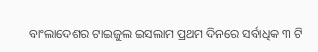ବାଂଲାଦେଶର ଟାଇଜୁଲ ଇସଲାମ ପ୍ରଥମ ଦିନରେ ସର୍ବାଧିକ ୩ ଟି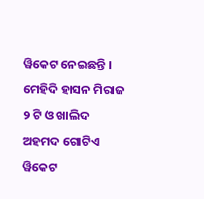ୱିକେଟ ନେଇଛନ୍ତି । ମେହିଦି ହାସନ ମିରାଜ ୨ ଟି ଓ ଖାଲିଦ ଅହମଦ ଗୋଟିଏ ୱିକେଟ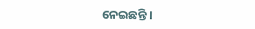ନେଇଛନ୍ତି ।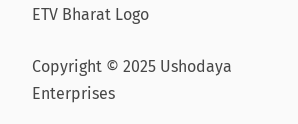ETV Bharat Logo

Copyright © 2025 Ushodaya Enterprises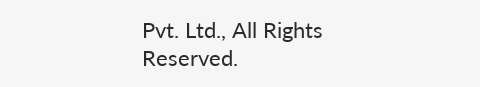Pvt. Ltd., All Rights Reserved.